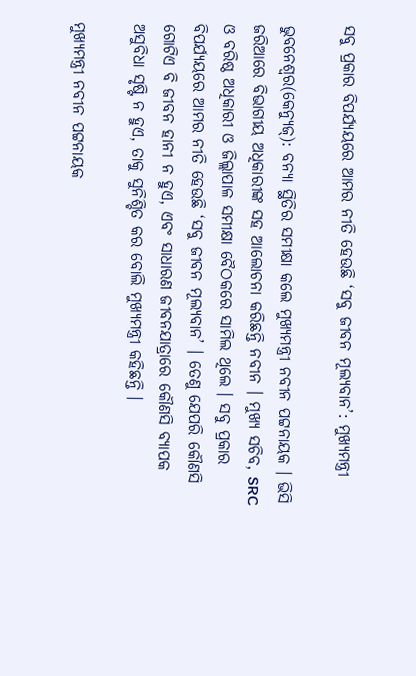ସବୁ ପ୍ରକାର ବିପର୍ଯ୍ୟୟରେ ଆମର ନୀତି ହେଉଛି ‘ସବୁ ଜୀବନ ମୂଲ୍ୟବାନ’: ମୁଖ୍ୟମନ୍ତ୍ରୀ

ଭୁବନେଶ୍ୱର(କେନ୍ୟୁଜ୍): ବନ୍ୟା ସ୍ଥିତିର ସମୀକ୍ଷା କଲେ ମୁଖ୍ୟମନ୍ତ୍ରୀ ନବୀନ ପଟ୍ଟନାୟକ । ଭିସି ଜରିଆରେ ବିଭାଗୀୟ ଅଧିକାରୀଙ୍କ ସହ ଆଲୋଚନା କରିଛନ୍ତି ନବୀନ । ମୁଖ୍ୟ ସଚିବ, SRC ଓ ବରିଷ୍ଠ ଅଧିକାରୀ ଓ ଜିଲ୍ଲାପାଳ ସମୀକ୍ଷା ବୈଠକରେ ସାମିଲ ଥିଲେ । ସବୁ ପ୍ରକାର ବିପର୍ଯ୍ୟୟରେ ଆମର ନୀତି ହେଉଛି ‘ସବୁ ଜୀବନ ମୂଲ୍ୟବାନ’ । ତେଣୁ ଯେପରି କୌଣସି ଗୋଟିଏ ବି ଜୀବନ ହାନୀ ନ ହୁଏ, ଏବଂ ସାଧାରଣ ଜୀବନଯାତ୍ରାରେ କୌଣସି ବ୍ୟାପକ ଅସୁବିଧା ସୃଷ୍ଟି ନ ହୁଏ, ତାକୁ ସୁନିଶ୍ଚିତ କର ବୋଲି ମୁଖ୍ୟମନ୍ତ୍ରୀ କହିଛନ୍ତି ।

ମୁଖ୍ୟମନ୍ତ୍ରୀ ନବୀନ ପଟ୍ଟନାୟକ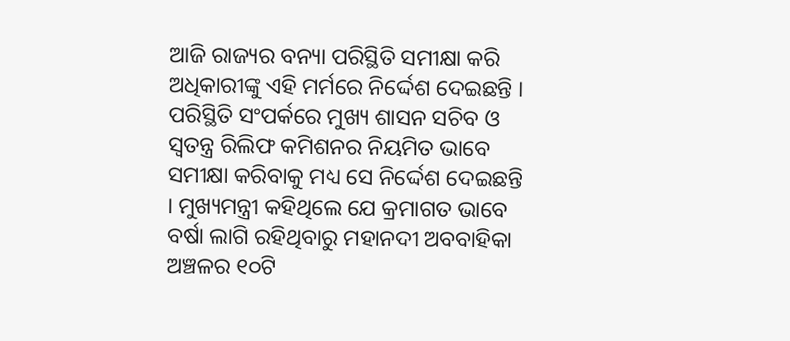ଆଜି ରାଜ୍ୟର ବନ୍ୟା ପରିସ୍ଥିତି ସମୀକ୍ଷା କରି ଅଧିକାରୀଙ୍କୁ ଏହି ମର୍ମରେ ନିର୍ଦ୍ଦେଶ ଦେଇଛନ୍ତି । ପରିସ୍ଥିତି ସଂପର୍କରେ ମୁଖ୍ୟ ଶାସନ ସଚିବ ଓ ସ୍ୱତନ୍ତ୍ର ରିଲିଫ କମିଶନର ନିୟମିତ ଭାବେ ସମୀକ୍ଷା କରିବାକୁ ମଧ୍ୟ ସେ ନିର୍ଦ୍ଦେଶ ଦେଇଛନ୍ତି । ମୁଖ୍ୟମନ୍ତ୍ରୀ କହିଥିଲେ ଯେ କ୍ରମାଗତ ଭାବେ ବର୍ଷା ଲାଗି ରହିଥିବାରୁ ମହାନଦୀ ଅବବାହିକା ଅଞ୍ଚଳର ୧୦ଟି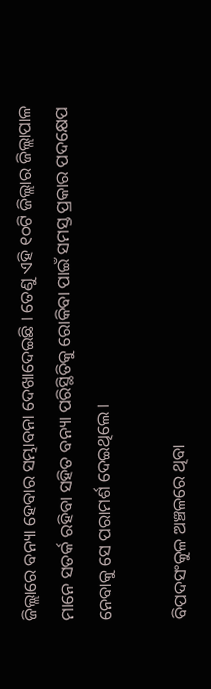ଜିଲ୍ଲାରେ ବନ୍ୟା ହେବାର ସମ୍ଭାବନା ଦେଖାଦେଇଛି । ତେଣୁ ଏହି ୧୦ଟି ଜିଲ୍ଲାର ଜିଲ୍ଲାପାଳ ମାନେ ସତର୍କ ରହିବା ସହିତ ବନ୍ୟା ପରିସ୍ଥିତିକୁ ରୋକିବା ପାଇଁ ସମସ୍ତ ପ୍ରକାର ପଦକ୍ଷେପ ନେବାକୁ ସେ ପରାମର୍ଶ ଦେଇଥିଲେ ।

ବିପଦସଂକୁଳ ଅଞ୍ଚଳରେ ଥିବା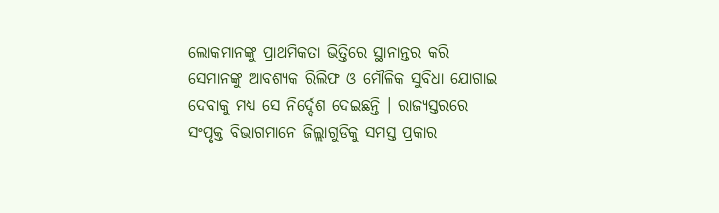ଲୋକମାନଙ୍କୁ ପ୍ରାଥମିକତା ଭିତ୍ତିରେ ସ୍ଥାନାନ୍ତର କରି ସେମାନଙ୍କୁ ଆବଶ୍ୟକ ରିଲିଫ ଓ ମୌଳିକ ସୁବିଧା ଯୋଗାଇ ଦେବାକୁ ମଧ୍ୟ ସେ ନିର୍ଦ୍ଦେଶ ଦେଇଛନ୍ତି । ରାଜ୍ୟସ୍ତରରେ ସଂପୃକ୍ତ ବିଭାଗମାନେ ଜିଲ୍ଲାଗୁଡିକୁ ସମସ୍ତ ପ୍ରକାର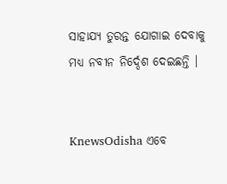ସାହାଯ୍ୟ ତୁରନ୍ତ ଯୋଗାଇ ଦେବାକୁ ମଧ୍ୟ ନବୀନ ନିର୍ଦ୍ଦେଶ ଦେଇଛନ୍ତି ।


KnewsOdisha ଏବେ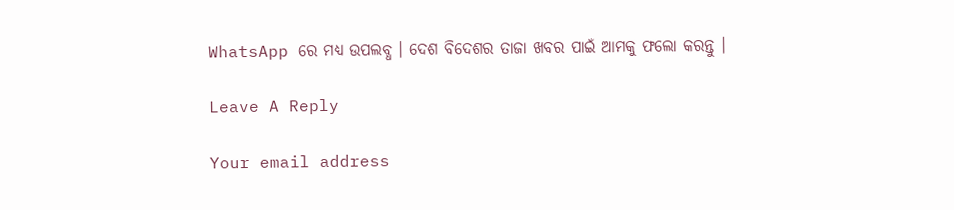WhatsApp ରେ ମଧ୍ୟ ଉପଲବ୍ଧ । ଦେଶ ବିଦେଶର ତାଜା ଖବର ପାଇଁ ଆମକୁ ଫଲୋ କରନ୍ତୁ ।

Leave A Reply

Your email address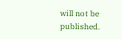will not be published.